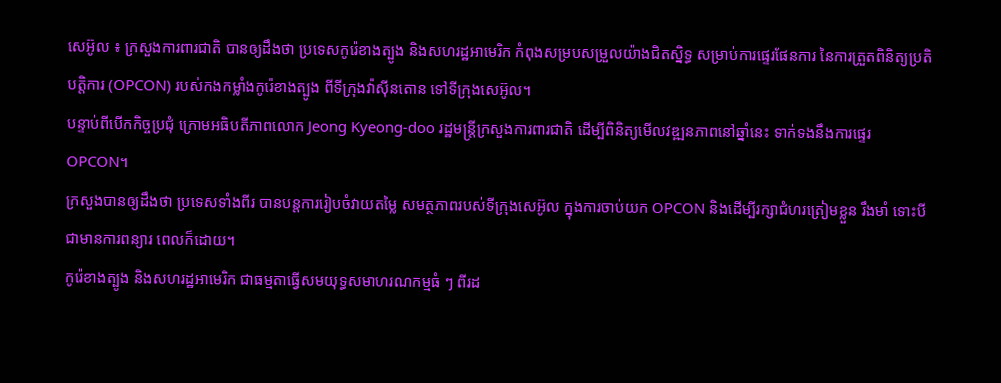សេអ៊ូល ៖ ក្រសួងការពារជាតិ បានឲ្យដឹងថា ប្រទេសកូរ៉េខាងត្បូង និងសហរដ្ឋអាមេរិក កំពុងសម្របសម្រួលយ៉ាងជិតស្និទ្ធ សម្រាប់ការផ្ទេរផែនការ នៃការត្រួតពិនិត្យប្រតិបត្តិការ (OPCON) របស់កងកម្លាំងកូរ៉េខាងត្បូង ពីទីក្រុងវ៉ាស៊ីនតោន ទៅទីក្រុងសេអ៊ូល។
បន្ទាប់ពីបើកកិច្ចប្រជុំ ក្រោមអធិបតីភាពលោក Jeong Kyeong-doo រដ្ឋមន្រ្តីក្រសួងការពារជាតិ ដើម្បីពិនិត្យមើលវឌ្ឍនភាពនៅឆ្នាំនេះ ទាក់ទងនឹងការផ្ទេរ OPCON។
ក្រសួងបានឲ្យដឹងថា ប្រទេសទាំងពីរ បានបន្តការរៀបចំវាយតម្លៃ សមត្ថភាពរបស់ទីក្រុងសេអ៊ូល ក្នុងការចាប់យក OPCON និងដើម្បីរក្សាជំហរត្រៀមខ្លួន រឹងមាំ ទោះបីជាមានការពន្យារ ពេលក៏ដោយ។
កូរ៉េខាងត្បូង និងសហរដ្ឋអាមេរិក ជាធម្មតាធ្វើសមយុទ្ធសមាហរណកម្មធំ ៗ ពីរដ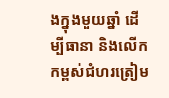ងក្នុងមួយឆ្នាំ ដើម្បីធានា និងលើកកម្ពស់ជំហរត្រៀម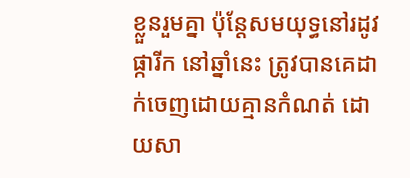ខ្លួនរួមគ្នា ប៉ុន្តែសមយុទ្ធនៅរដូវផ្ការីក នៅឆ្នាំនេះ ត្រូវបានគេដាក់ចេញដោយគ្មានកំណត់ ដោយសា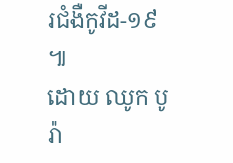រជំងឺកូវីដ-១៩ ៕
ដោយ ឈូក បូរ៉ា